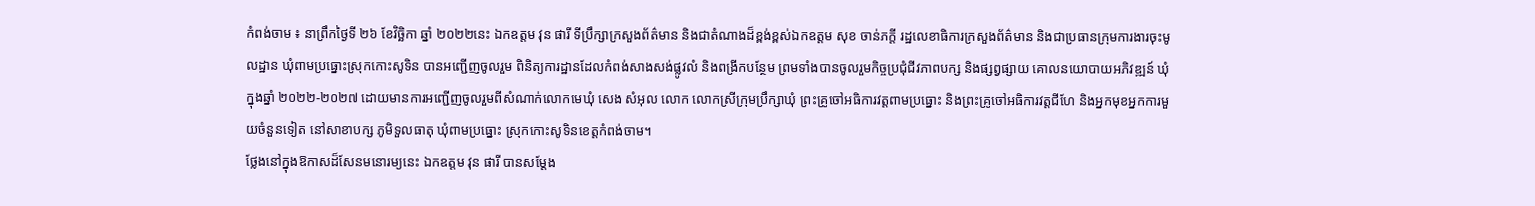កំពង់ចាម ៖ នាព្រឹកថ្ងៃទី ២៦ ខែវិច្ឆិកា ឆ្នាំ ២០២២នេះ ឯកឧត្តម វុន ផារី ទីប្រឹក្សាក្រសួងព័ត៌មាន និងជាតំណាងដ៏ខ្ពង់ខ្ពស់ឯកឧត្តម សុខ ចាន់ភក្តី រដ្ឋលេខាធិការក្រសួងព័ត៌មាន និងជាប្រធានក្រុមការងារចុះមូលដ្ឋាន ឃុំពាមប្រធ្នោះស្រុកកោះសូទិន បានអញ្ជើញចូលរួម ពិនិត្យការដ្ឋានដែលកំពង់សាងសង់ផ្លូវលំ និងពង្រីកបន្ថែម ព្រមទាំងបានចូលរួមកិច្ចប្រជុំជីវភាពបក្ស និងផ្សព្វផ្សាយ គោលនយោបាយអភិវឌ្ឍន៍ ឃុំក្នុងឆ្នាំ ២០២២-២០២៧ ដោយមានការអញ្ជើញចូលរួមពីសំណាក់លោកមេឃុំ សេង សំអុល លោក លោកស្រីក្រុមប្រឹក្សាឃុំ ព្រះគ្រូចៅអធិការវត្តពាមប្រធ្នោះ និងព្រះគ្រូចៅអធិការវត្តជីហែ និងអ្នកមុខអ្នកការមួយចំនួនទៀត នៅសាខាបក្ស ភូមិទួលធាតុ ឃុំពាមប្រធ្នោះ ស្រុកកោះសូទិនខេត្តកំពង់ចាម។
ថ្លែងនៅក្នុងឱកាសដ៏សែនមនោរម្យនេះ ឯកឧត្តម វុន ផារី បានសម្ដែង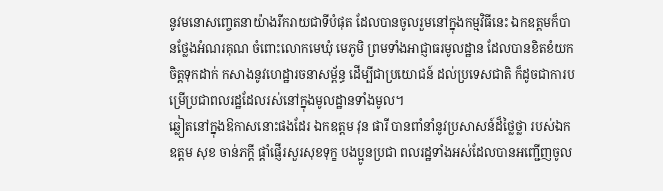នូវមនោសញ្ចេតនាយ៉ាងរីករាយជាទីបំផុត ដែលបានចូលរួមនៅក្នុងកម្មវិធីនេះ ឯកឧត្តមក៏បានថ្លែងអំណរគុណ ចំពោះលោកមេឃុំ មេភូមិ ព្រមទាំងអាជ្ញាធរមូលដ្ឋាន ដែលបានខិតខំយកចិត្តទុកដាក់ កសាងនូវហេដ្ឋារចនាសម្ព័ន្ធ ដើម្បីជាប្រយោជន៍ ដល់ប្រទេសជាតិ ក៏ដូចជាការបម្រើប្រជាពលរដ្ឋដែលរស់នៅក្នុងមូលដ្ឋានទាំងមូល។
ឆ្លៀតនៅក្នុងឱកាសនោះផងដែរ ឯកឧត្តម វុន ផារី បានពាំនាំនូវប្រសាសន៍ដ៏ថ្លៃថ្លា របស់ឯកឧត្តម សុខ ចាន់ភក្តី ផ្ដាំផ្ញើរសួរសុខទុក្ខ បងប្អូនប្រជា ពលរដ្ឋទាំងអស់ដែលបានអញ្ជើញចូល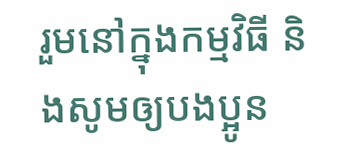រួមនៅក្នុងកម្មវិធី និងសូមឲ្យបងប្អូន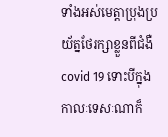ទាំងអស់មេត្តាប្រុងប្រយ័ត្នថែរក្សាខ្លួនពីជំងឺ covid 19 ទោះបីក្នុងកាលៈទេសៈណាក៏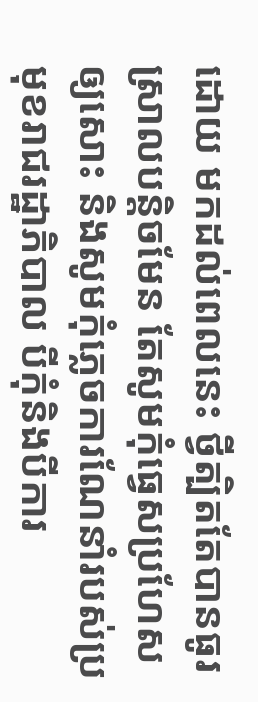ដោយ មកដល់ពេលនេះ ថ្វីត្បិតតែបានធូរស្រាលបន្តិចមែន តែសូមកុំធ្វេសប្រហែសឲ្យសោះ និងសូមកុំភ្លេចការណែនាំរបស់ប្រមុខរាជរដ្ឋាភិបាល បីកុំនិងបីការ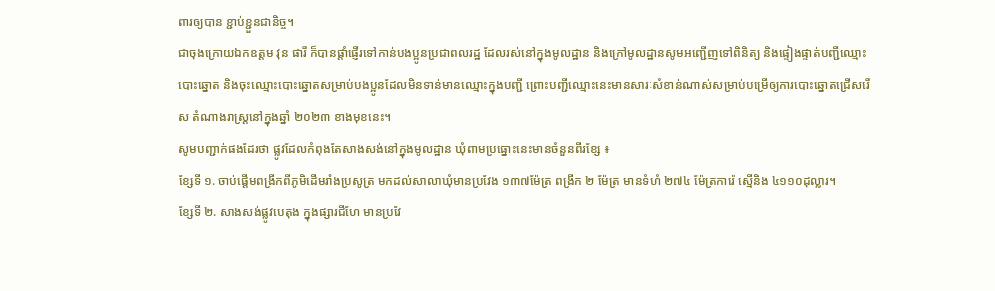ពារឲ្យបាន ខ្ជាប់ខ្ជួនជានិច្ច។
ជាចុងក្រោយឯកឧត្តម វុន ផារី ក៏បានផ្ដាំផ្ញើរទៅកាន់បងប្អូនប្រជាពលរដ្ឋ ដែលរស់នៅក្នុងមូលដ្ឋាន និងក្រៅមូលដ្ឋានសូមអញ្ជើញទៅពិនិត្យ និងផ្ទៀងផ្ទាត់បញ្ជីឈ្មោះបោះឆ្នោត និងចុះឈ្មោះបោះឆ្នោតសម្រាប់បងប្អូនដែលមិនទាន់មានឈ្មោះក្នុងបញ្ជី ព្រោះបញ្ជីឈ្មោះនេះមានសារៈសំខាន់ណាស់សម្រាប់បម្រើឲ្យការបោះឆ្នោតជ្រើសរើស តំណាងរាស្ត្រនៅក្នុងឆ្នាំ ២០២៣ ខាងមុខនេះ។
សូមបញ្ជាក់ផងដែរថា ផ្លូវដែលកំពុងតែសាងសង់នៅក្នុងមូលដ្ឋាន ឃុំពាមប្រធ្នោះនេះមានចំនួនពីរខ្សែ ៖
ខ្សែទី ១. ចាប់ផ្ដើមពង្រីកពីភូមិដើមរាំងប្រសូត្រ មកដល់សាលាឃុំមានប្រវែង ១៣៧ម៉ែត្រ ពង្រីក ២ ម៉ែត្រ មានទំហំ ២៧៤ ម៉ែត្រការ៉េ ស្មើនិង ៤១១០ដុល្លារ។
ខ្សែទី ២. សាងសង់ផ្លូវបេតុង ក្នុងផ្សារជីហែ មានប្រវែ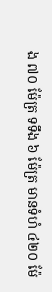ង ៧០ ម៉ែត្រ ទទឹង ៦ ម៉ែត្រ មានទំហំ ៤២០ ម៉ែ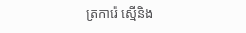ត្រការ៉េ ស្មើនិង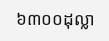៦៣០០ដុល្លា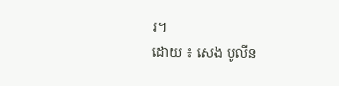រ។
ដោយ ៖ សេង បូលីន